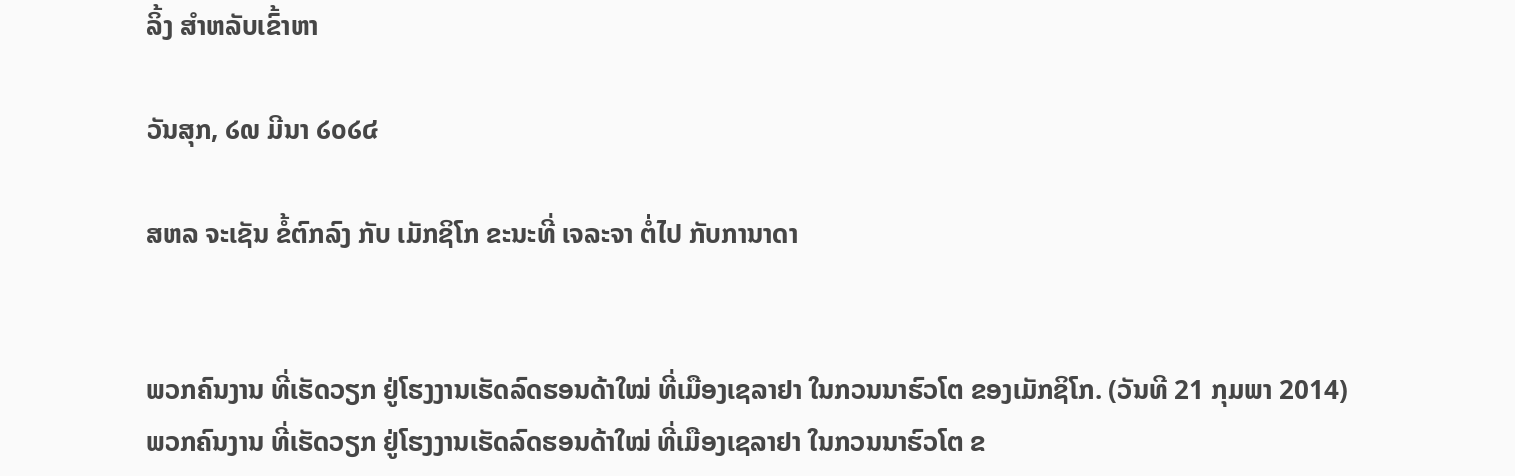ລິ້ງ ສຳຫລັບເຂົ້າຫາ

ວັນສຸກ, ໒໙ ມີນາ ໒໐໒໔

ສຫລ ຈະເຊັນ ຂໍ້ຕົກລົງ ກັບ ເມັກຊິໂກ ຂະນະທີ່ ເຈລະຈາ ຕໍ່ໄປ ກັບການາດາ


ພວກຄົນງານ ທີ່ເຮັດວຽກ ຢູ່ໂຮງງານເຮັດລົດຮອນດ້າໃໝ່ ທີ່ເມືອງເຊລາຢາ ໃນກວນນາຮົວໂຕ ຂອງເມັກຊິໂກ. (ວັນທີ 21 ກຸມພາ 2014)
ພວກຄົນງານ ທີ່ເຮັດວຽກ ຢູ່ໂຮງງານເຮັດລົດຮອນດ້າໃໝ່ ທີ່ເມືອງເຊລາຢາ ໃນກວນນາຮົວໂຕ ຂ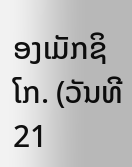ອງເມັກຊິໂກ. (ວັນທີ 21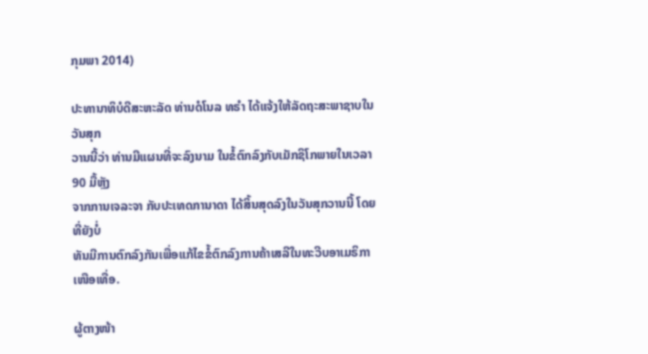ກຸມພາ 2014)

ປະທານາທິບໍດີສະຫະລັດ ທ່ານດໍໂນລ ທຣຳ ໄດ້ແຈ້ງໃຫ້ລັດຖະສະພາຊາບໃນວັນສຸກ
ວານນີ້ວ່າ ທ່ານມີແຜນທີ່ຈະລົງນາມ ໃນຂໍ້ຕົກລົງກັບເມັກຊິໂກພາຍໃນເວລາ 90 ມື້ຫຼັງ
ຈາກການເຈລະຈາ ກັບປະເທດການາດາ ໄດ້ສິ້ນສຸດລົງໃນວັນສຸກວານນີ້ ໂດຍທີ່ຍັງບໍ່
ທັນມີການຕົກລົງກັນເພື່ອແກ້ໄຂຂໍ້ຕົກລົງການຄ້າເສລີໃນທະວີບອາເມຣິກາເໜືອເທື່ອ.

ຜູ້ຕາງໜ້າ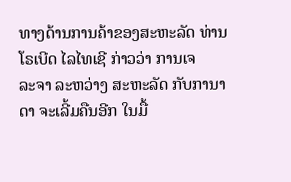ທາງດ້ານການຄ້າຂອງສະຫະລັດ ທ່ານໂຣເບີດ ໄລໄທເຊີ ກ່າວວ່າ ການເຈ
ລະຈາ ລະຫວ່າງ ສະຫະລັດ ກັບການາດາ ຈະເລີ້ມຄືນອີກ ໃນມື້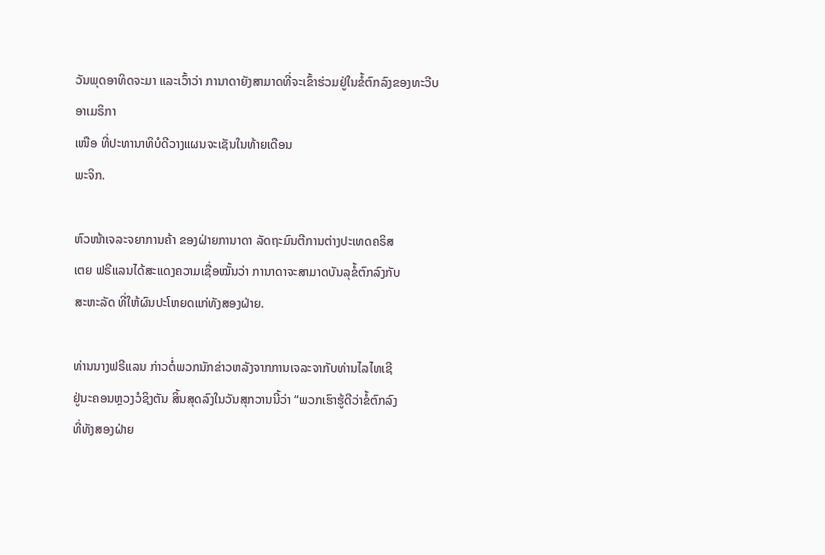ວັນພຸດອາທິດຈະມາ ແລະເວົ້າວ່າ ການາດາຍັງສາມາດທີ່ຈະເຂົ້າຮ່ວມຢູ່ໃນຂໍ້ຕົກລົງຂອງທະວີບອາເມຣິກາ
ເໜືອ ທີ່ປະທານາທິບໍດີວາງແຜນຈະເຊັນໃນທ້າຍເດືອນ
ພະຈິກ.

ຫົວໜ້າເຈລະຈຍາການຄ້າ ຂອງຝ່າຍການາດາ ລັດຖະມົນຕີການຕ່າງປະເທດຄຣິສ
ເຕຍ ຟຣີແລນໄດ້ສະແດງຄວາມເຊື່ອໝັ້ນວ່າ ການາດາຈະສາມາດບັນລຸຂໍ້ຕົກລົງກັບ
ສະຫະລັດ ທີ່ໃຫ້ຜົນປະໂຫຍດແກ່ທັງສອງຝ່າຍ.

ທ່ານນາງຟຣີແລນ ກ່າວຕໍ່ພວກນັກຂ່າວຫລັງຈາກການເຈລະຈາກັບທ່ານໄລໄທເຊີ
ຢູ່ນະຄອນຫຼວງວໍຊິງຕັນ ສິ້ນສຸດລົງໃນວັນສຸກວານນີ້ວ່າ “ພວກເຮົາຮູ້ດີວ່າຂໍ້ຕົກລົງ
ທີ່ທັງສອງຝ່າຍ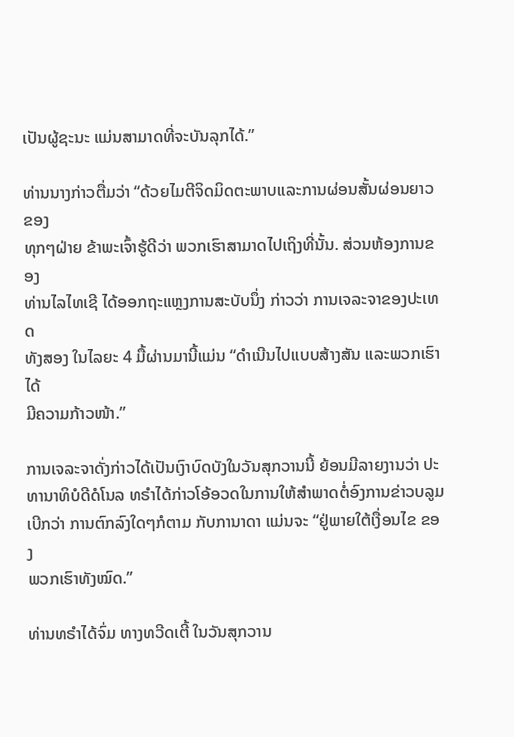ເປັນຜູ້ຊະນະ ແມ່ນສາມາດທີ່ຈະບັນລຸກໄດ້.”

ທ່ານນາງກ່າວຕື່ມວ່າ “ດ້ວຍໄມຕີຈິດມິດຕະພາບແລະການຜ່ອນສັ້ນຜ່ອນຍາວຂອງ
ທຸກໆຝ່າຍ ຂ້າພະເຈົ້າຮູ້ດີວ່າ ພວກເຮົາສາມາດໄປເຖິງທີ່ນັ້ນ. ສ່ວນຫ້ອງການຂອງ
ທ່ານໄລໄທເຊີ ໄດ້ອອກຖະແຫຼງການສະບັບນຶ່ງ ກ່າວວ່າ ການເຈລະຈາຂອງປະເທດ
ທັງສອງ ໃນໄລຍະ 4 ມື້ຜ່ານມານີ້ແມ່ນ “ດຳເນີນໄປແບບສ້າງສັນ ແລະພວກເຮົາໄດ້
ມີຄວາມກ້າວໜ້າ.”

ການເຈລະຈາດັ່ງກ່າວໄດ້ເປັນເງົາບົດບັງໃນວັນສຸກວານນີ້ ຍ້ອນມີລາຍງານວ່າ ປະ
ທານາທິບໍດີດໍໂນລ ທຣຳໄດ້ກ່າວໂອ້ອວດໃນການໃຫ້ສຳພາດຕໍ່ອົງການຂ່າວບລູມ
ເບີກວ່າ ການຕົກລົງໃດໆກໍຕາມ ກັບການາດາ ແມ່ນຈະ “ຢູ່ພາຍໃຕ້ເງື່ອນໄຂ ຂອງ
ພວກເຮົາທັງໝົດ.”

ທ່ານທຣຳໄດ້ຈົ່ມ ທາງທວີດເຕີ້ ໃນວັນສຸກວານ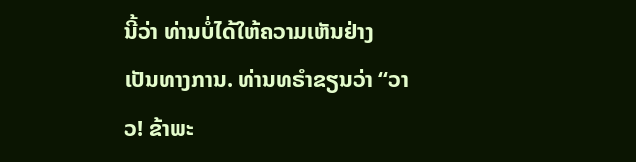ນີ້ວ່າ ທ່ານບໍ່ໄດ້ໃຫ້ຄວາມເຫັນຢ່າງ
ເປັນທາງການ. ທ່ານທຣຳຂຽນວ່າ “ວາວ! ຂ້າພະ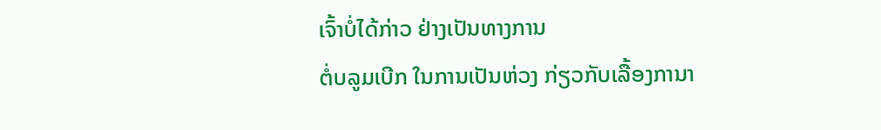ເຈົ້າບໍ່ໄດ້ກ່າວ ຢ່າງເປັນທາງການ
ຕໍ່ບລູມເບີກ ໃນການເປັນຫ່ວງ ກ່ຽວກັບເລື້ອງການາ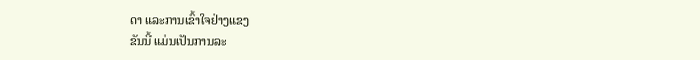ດາ ແລະການເຂົ້າໃຈຢ່າງແຂງ
ຂັນນີ້ ແມ່ນເປັນການລະ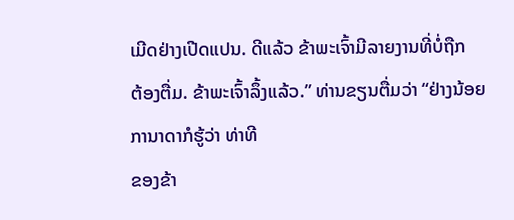ເມີດຢ່າງເປີດແປນ. ດີແລ້ວ ຂ້າພະເຈົ້າມີລາຍງານທີ່ບໍ່ຖືກ
ຕ້ອງຕື່ມ. ຂ້າພະເຈົ້າລຶ້ງແລ້ວ.” ທ່ານຂຽນຕື່ມວ່າ “ຢ່າງນ້ອຍ ການາດາກໍຮູ້ວ່າ ທ່າທີ
ຂອງຂ້າ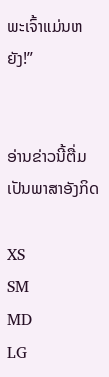ພະເຈົ້າແມ່ນຫຍັງ!”


ອ່ານຂ່າວນີ້ຕື່ມເປັນພາສາອັງກິດ

XS
SM
MD
LG